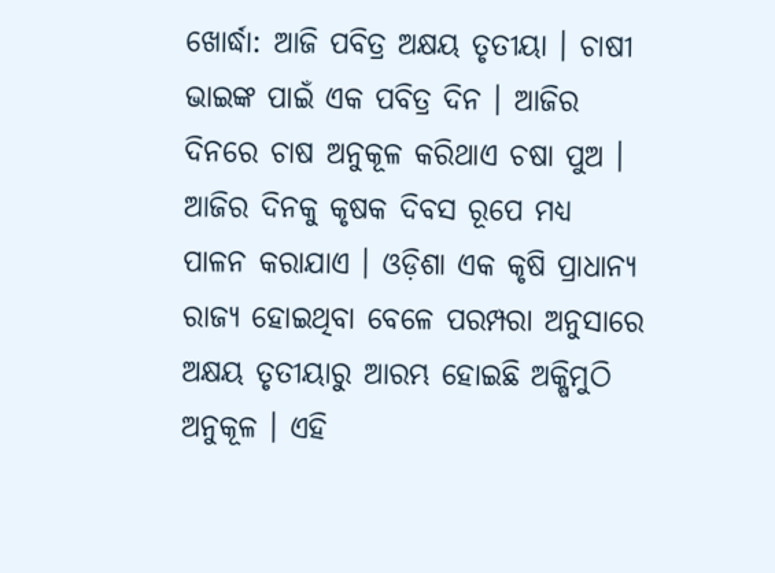ଖୋର୍ଦ୍ଧା: ଆଜି ପବିତ୍ର ଅକ୍ଷୟ ତୃତୀୟା । ଚାଷୀ ଭାଇଙ୍କ ପାଇଁ ଏକ ପବିତ୍ର ଦିନ । ଆଜିର ଦିନରେ ଚାଷ ଅନୁକୂଳ କରିଥାଏ ଚଷା ପୁଅ । ଆଜିର ଦିନକୁ କୃଷକ ଦିବସ ରୂପେ ମଧ୍ୟ ପାଳନ କରାଯାଏ । ଓଡ଼ିଶା ଏକ କୃଷି ପ୍ରାଧାନ୍ୟ ରାଜ୍ୟ ହୋଇଥିବା ବେଳେ ପରମ୍ପରା ଅନୁସାରେ ଅକ୍ଷୟ ତୃତୀୟାରୁ ଆରମ୍ଭ ହୋଇଛି ଅକ୍ଷିମୁଠି ଅନୁକୂଳ । ଏହି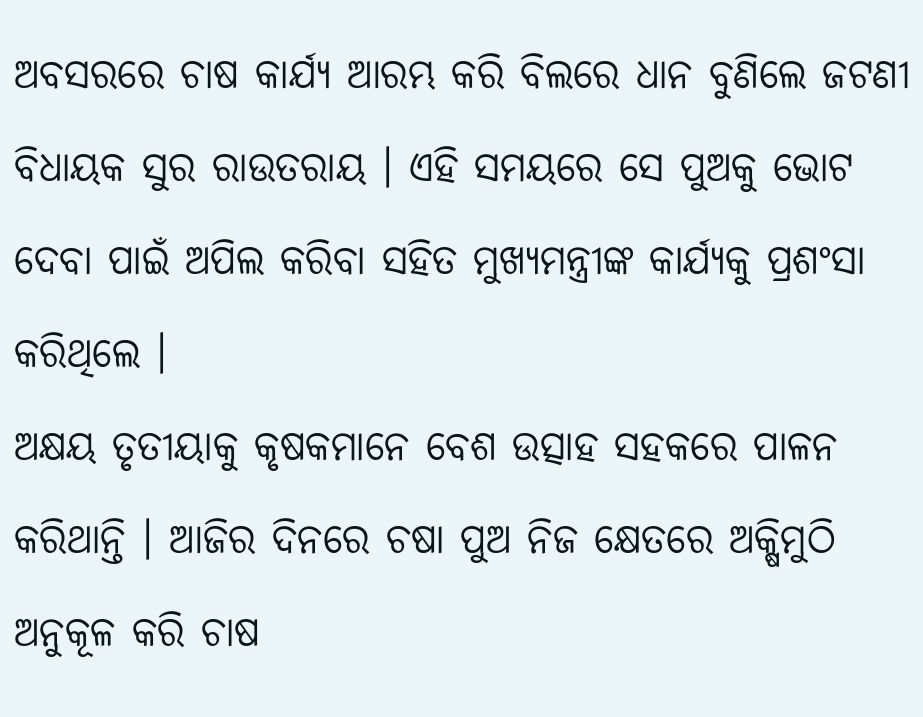ଅବସରରେ ଚାଷ କାର୍ଯ୍ୟ ଆରମ୍ଭ କରି ବିଲରେ ଧାନ ବୁଣିଲେ ଜଟଣୀ ବିଧାୟକ ସୁର ରାଉତରାୟ । ଏହି ସମୟରେ ସେ ପୁଅକୁ ଭୋଟ ଦେବା ପାଇଁ ଅପିଲ କରିବା ସହିତ ମୁଖ୍ୟମନ୍ତ୍ରୀଙ୍କ କାର୍ଯ୍ୟକୁ ପ୍ରଶଂସା କରିଥିଲେ ।
ଅକ୍ଷୟ ତୃତୀୟାକୁ କୃଷକମାନେ ବେଶ ଉତ୍ସାହ ସହକରେ ପାଳନ କରିଥାନ୍ତି । ଆଜିର ଦିନରେ ଚଷା ପୁଅ ନିଜ କ୍ଷେତରେ ଅକ୍ଷିମୁଠି ଅନୁକୂଳ କରି ଚାଷ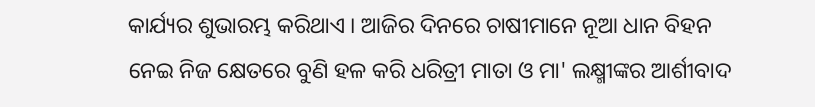କାର୍ଯ୍ୟର ଶୁଭାରମ୍ଭ କରିଥାଏ । ଆଜିର ଦିନରେ ଚାଷୀମାନେ ନୂଆ ଧାନ ବିହନ ନେଇ ନିଜ କ୍ଷେତରେ ବୁଣି ହଳ କରି ଧରିତ୍ରୀ ମାତା ଓ ମା' ଲକ୍ଷ୍ମୀଙ୍କର ଆର୍ଶୀବାଦ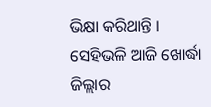ଭିକ୍ଷା କରିଥାନ୍ତି । ସେହିଭଳି ଆଜି ଖୋର୍ଦ୍ଧା ଜିଲ୍ଲାର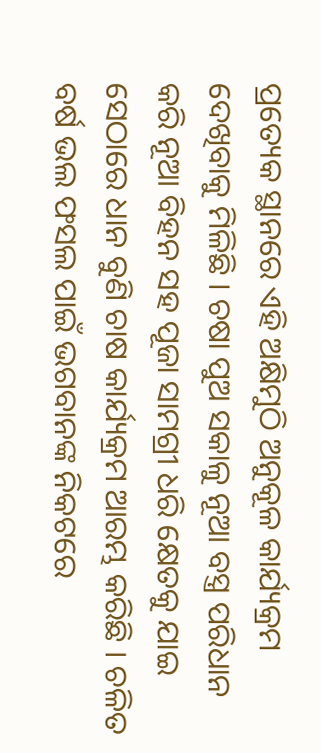ପ୍ରତ୍ୟେକ ସ୍ଥାନରେ ଏହି ଅକ୍ଷିମୁଠି ଅନୁକୂଳ କାର୍ଯ୍ୟକ୍ରମ ଦେଖିବାକୁ ମିଳିଛି । ଚଷା ପୁଅ ସକାଳୁ ନୂଆ ବସ୍ତ୍ର ପରିଧାନ କରି ନୂଆ ବିହନ ସହ ପୂଜା ସାମଗ୍ରୀ ଧରି କ୍ଷେତକୁ ଯାଇ ସେଠାରେ ଧାନ ବୁଣି ଚାଷ କାର୍ଯ୍ୟକ୍ରମ ଆରମ୍ଭ କରିଛି । ଚଳିତ ବର୍ଷ ଭଲ ଫସଲ ପାଇଁ ଭଗବାନଙ୍କ ନିକଟରେ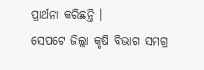ପ୍ରାର୍ଥନା କରିଛନ୍ତି ।
ସେପଟେ ଜିଲ୍ଲା କୃଷି ବିଭାଗ ସମଗ୍ର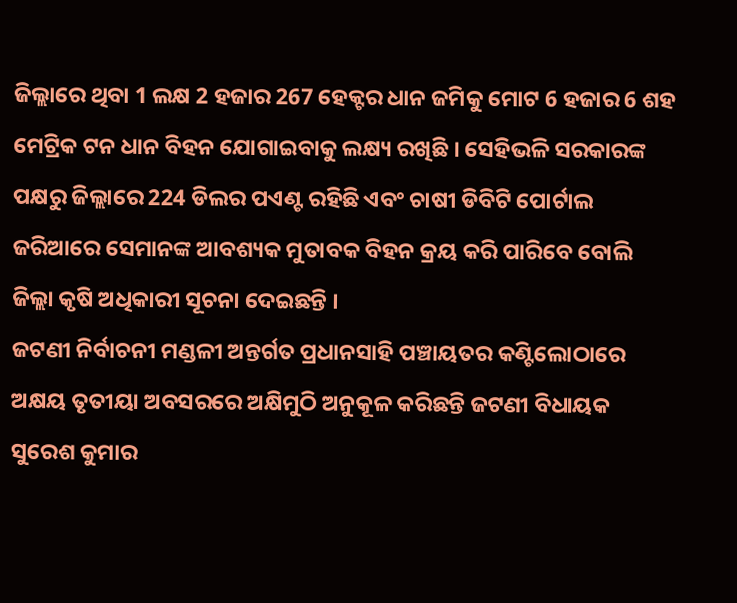ଜିଲ୍ଲାରେ ଥିବା 1 ଲକ୍ଷ 2 ହଜାର 267 ହେକ୍ଟର ଧାନ ଜମିକୁ ମୋଟ 6 ହଜାର 6 ଶହ ମେଟ୍ରିକ ଟନ ଧାନ ବିହନ ଯୋଗାଇବାକୁ ଲକ୍ଷ୍ୟ ରଖିଛି । ସେହିଭଳି ସରକାରଙ୍କ ପକ୍ଷରୁ ଜିଲ୍ଲାରେ 224 ଡିଲର ପଏଣ୍ଟ ରହିଛି ଏବଂ ଚାଷୀ ଡିବିଟି ପୋର୍ଟାଲ ଜରିଆରେ ସେମାନଙ୍କ ଆବଶ୍ୟକ ମୁତାବକ ବିହନ କ୍ରୟ କରି ପାରିବେ ବୋଲି ଜିଲ୍ଲା କୃଷି ଅଧିକାରୀ ସୂଚନା ଦେଇଛନ୍ତି ।
ଜଟଣୀ ନିର୍ବାଚନୀ ମଣ୍ଡଳୀ ଅନ୍ତର୍ଗତ ପ୍ରଧାନସାହି ପଞ୍ଚାୟତର କଣ୍ଟିଲୋଠାରେ ଅକ୍ଷୟ ତୃତୀୟା ଅବସରରେ ଅକ୍ଷିମୁଠି ଅନୁକୂଳ କରିଛନ୍ତି ଜଟଣୀ ବିଧାୟକ ସୁରେଶ କୁମାର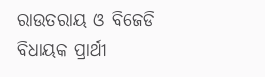ରାଉତରାୟ ଓ ବିଜେଡି ବିଧାୟକ ପ୍ରାର୍ଥୀ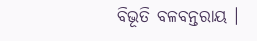ବିଭୂତି ବଳବନ୍ତରାୟ ।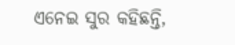ଏନେଇ ସୁର କହିଛନ୍ତି,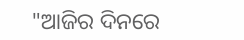"ଆଜିର ଦିନରେ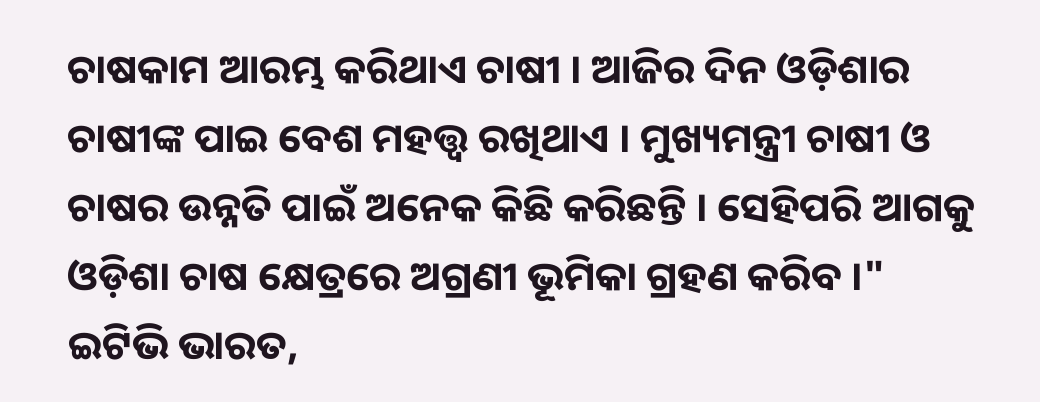ଚାଷକାମ ଆରମ୍ଭ କରିଥାଏ ଚାଷୀ । ଆଜିର ଦିନ ଓଡ଼ିଶାର ଚାଷୀଙ୍କ ପାଇ ବେଶ ମହତ୍ତ୍ଵ ରଖିଥାଏ । ମୁଖ୍ୟମନ୍ତ୍ରୀ ଚାଷୀ ଓ ଚାଷର ଉନ୍ନତି ପାଇଁ ଅନେକ କିଛି କରିଛନ୍ତି । ସେହିପରି ଆଗକୁ ଓଡ଼ିଶା ଚାଷ କ୍ଷେତ୍ରରେ ଅଗ୍ରଣୀ ଭୂମିକା ଗ୍ରହଣ କରିବ ।"
ଇଟିଭି ଭାରତ,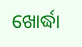ଖୋର୍ଦ୍ଧା